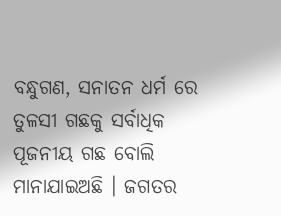ବନ୍ଧୁଗଣ, ସନାତନ ଧର୍ମ ରେ ତୁଳସୀ ଗଛକୁ ସର୍ବାଧିକ ପୂଜନୀୟ ଗଛ ବୋଲି ମାନାଯାଇଅଛି । ଜଗତର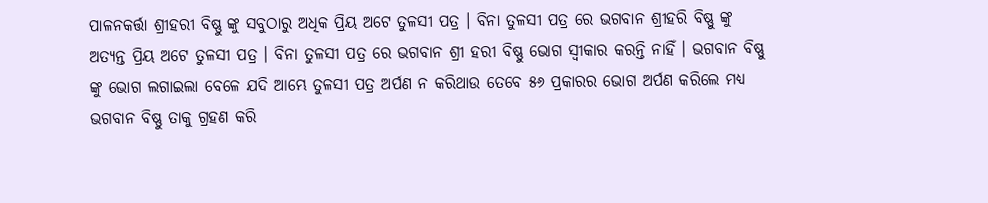ପାଳନକର୍ତ୍ତା ଶ୍ରୀହରୀ ବିଷ୍ଣୁ ଙ୍କୁ ସବୁଠାରୁ ଅଧିକ ପ୍ରିୟ ଅଟେ ତୁଳସୀ ପତ୍ର । ବିନା ତୁଳସୀ ପତ୍ର ରେ ଭଗବାନ ଶ୍ରୀହରି ବିଷ୍ଣୁ ଙ୍କୁ ଅତ୍ୟନ୍ତ ପ୍ରିୟ ଅଟେ ତୁଳସୀ ପତ୍ର । ବିନା ତୁଳସୀ ପତ୍ର ରେ ଭଗବାନ ଶ୍ରୀ ହରୀ ବିଷ୍ଣୁ ଭୋଗ ସ୍ଵୀକାର କରନ୍ତି ନାହିଁ । ଭଗବାନ ବିଷ୍ଣୁ ଙ୍କୁ ଭୋଗ ଲଗାଇଲା ବେଳେ ଯଦି ଆମ୍ଭେ ତୁଳସୀ ପତ୍ର ଅର୍ପଣ ନ କରିଥାଉ ତେବେ ୫୬ ପ୍ରକାରର ଭୋଗ ଅର୍ପଣ କରିଲେ ମଧ୍ୟ ଭଗବାନ ବିଷ୍ଣୁ ତାକୁ ଗ୍ରହଣ କରି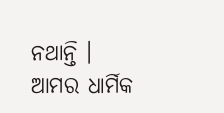ନଥାନ୍ତି ।
ଆମର ଧାର୍ମିକ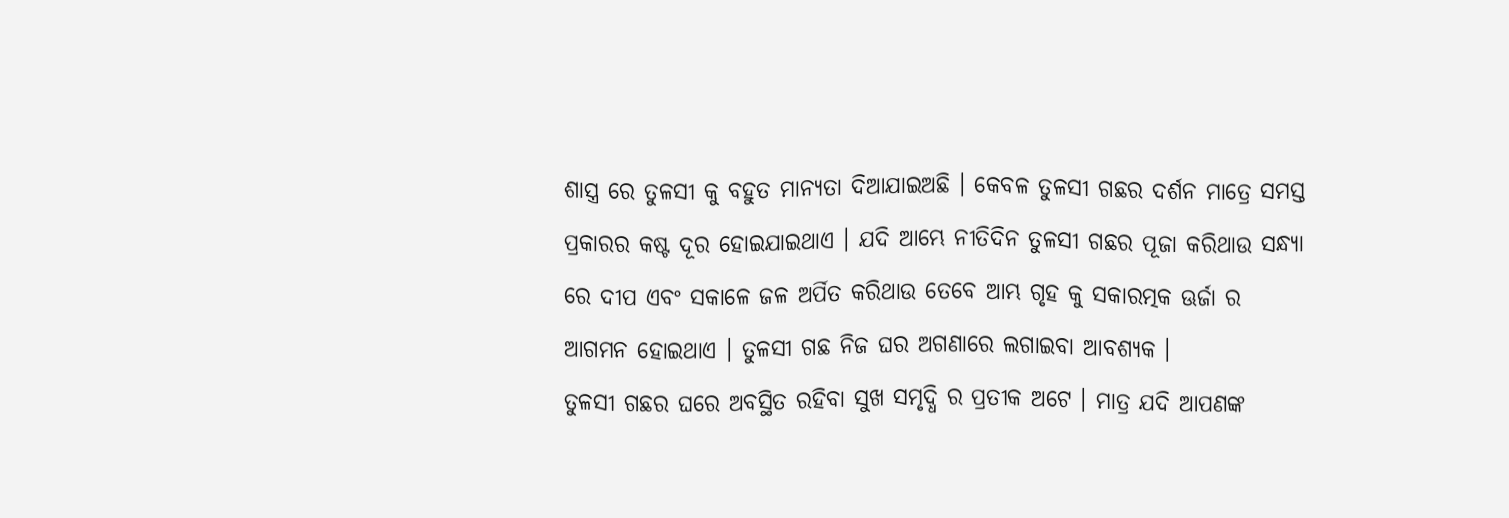ଶାସ୍ତ୍ର ରେ ତୁଳସୀ କୁ ବହୁତ ମାନ୍ୟତା ଦିଆଯାଇଅଛି । କେବଳ ତୁଳସୀ ଗଛର ଦର୍ଶନ ମାତ୍ରେ ସମସ୍ତ ପ୍ରକାରର କଷ୍ଟ ଦୂର ହୋଇଯାଇଥାଏ । ଯଦି ଆମ୍ଭେ ନୀତିଦିନ ତୁଳସୀ ଗଛର ପୂଜା କରିଥାଉ ସନ୍ଧ୍ୟା ରେ ଦୀପ ଏବଂ ସକାଳେ ଜଳ ଅର୍ପିତ କରିଥାଉ ତେବେ ଆମ୍ଭ ଗୃହ କୁ ସକାରତ୍ମକ ଊର୍ଜା ର ଆଗମନ ହୋଇଥାଏ । ତୁଳସୀ ଗଛ ନିଜ ଘର ଅଗଣାରେ ଲଗାଇବା ଆବଶ୍ୟକ ।
ତୁଳସୀ ଗଛର ଘରେ ଅବସ୍ଥିତ ରହିବା ସୁଖ ସମୃଦ୍ଧି ର ପ୍ରତୀକ ଅଟେ । ମାତ୍ର ଯଦି ଆପଣଙ୍କ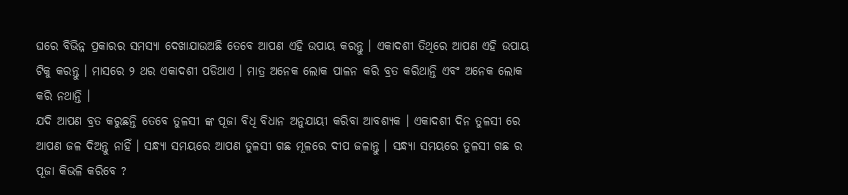ଘରେ ବିଭିନ୍ନ ପ୍ରକାରର ସମସ୍ୟା ଦେଖାଯାଉଅଛି ତେବେ ଆପଣ ଏହି ଉପାୟ କରନ୍ତୁ । ଏକାଦଶୀ ତିଥିରେ ଆପଣ ଏହି ଉପାୟ ଟିକୁ କରନ୍ତୁ । ମାସରେ ୨ ଥର ଏକାଦଶୀ ପଡିଥାଏ । ମାତ୍ର ଅନେକ ଲୋକ ପାଳନ କରି ବ୍ରତ କରିଥାନ୍ତି ଏବଂ ଅନେକ ଲୋକ କରି ନଥାନ୍ତି ।
ଯଦି ଆପଣ ବ୍ରତ କରୁଛନ୍ତି ତେବେ ତୁଳସୀ ଙ୍କ ପୂଜା ବିଧି ବିଧାନ ଅନୁଯାୟୀ କରିବା ଆବଶ୍ୟକ । ଏକାଦଶୀ ଦିନ ତୁଳସୀ ରେ ଆପଣ ଜଳ ଦିଅନ୍ତୁ ନାହିଁ । ସନ୍ଧ୍ୟା ସମୟରେ ଆପଣ ତୁଳସୀ ଗଛ ମୂଳରେ ଦୀପ ଜଳାନ୍ତୁ । ସନ୍ଧ୍ୟା ସମୟରେ ତୁଳସୀ ଗଛ ର ପୂଜା କିଭଳି କରିବେ ?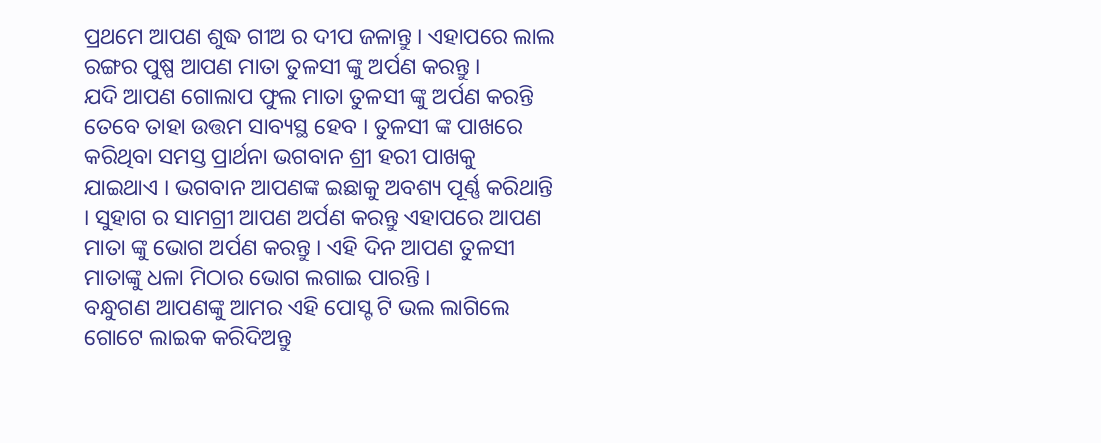ପ୍ରଥମେ ଆପଣ ଶୁଦ୍ଧ ଗୀଅ ର ଦୀପ ଜଳାନ୍ତୁ । ଏହାପରେ ଲାଲ ରଙ୍ଗର ପୁଷ୍ପ ଆପଣ ମାତା ତୁଳସୀ ଙ୍କୁ ଅର୍ପଣ କରନ୍ତୁ ।
ଯଦି ଆପଣ ଗୋଲାପ ଫୁଲ ମାତା ତୁଳସୀ ଙ୍କୁ ଅର୍ପଣ କରନ୍ତି ତେବେ ତାହା ଉତ୍ତମ ସାବ୍ୟସ୍ଥ ହେବ । ତୁଳସୀ ଙ୍କ ପାଖରେ କରିଥିବା ସମସ୍ତ ପ୍ରାର୍ଥନା ଭଗବାନ ଶ୍ରୀ ହରୀ ପାଖକୁ ଯାଇଥାଏ । ଭଗବାନ ଆପଣଙ୍କ ଇଛାକୁ ଅବଶ୍ୟ ପୂର୍ଣ୍ଣ କରିଥାନ୍ତି । ସୁହାଗ ର ସାମଗ୍ରୀ ଆପଣ ଅର୍ପଣ କରନ୍ତୁ ଏହାପରେ ଆପଣ ମାତା ଙ୍କୁ ଭୋଗ ଅର୍ପଣ କରନ୍ତୁ । ଏହି ଦିନ ଆପଣ ତୁଳସୀ ମାତାଙ୍କୁ ଧଳା ମିଠାର ଭୋଗ ଲଗାଇ ପାରନ୍ତି ।
ବନ୍ଧୁଗଣ ଆପଣଙ୍କୁ ଆମର ଏହି ପୋସ୍ଟ ଟି ଭଲ ଲାଗିଲେ ଗୋଟେ ଲାଇକ କରିଦିଅନ୍ତୁ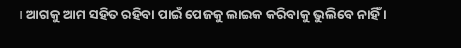। ଆଗକୁ ଆମ ସହିତ ରହିବା ପାଇଁ ପେଜକୁ ଲାଇକ କରିବାକୁ ଭୁଲିବେ ନାହିଁ ।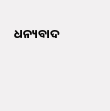ଧନ୍ୟବାଦ